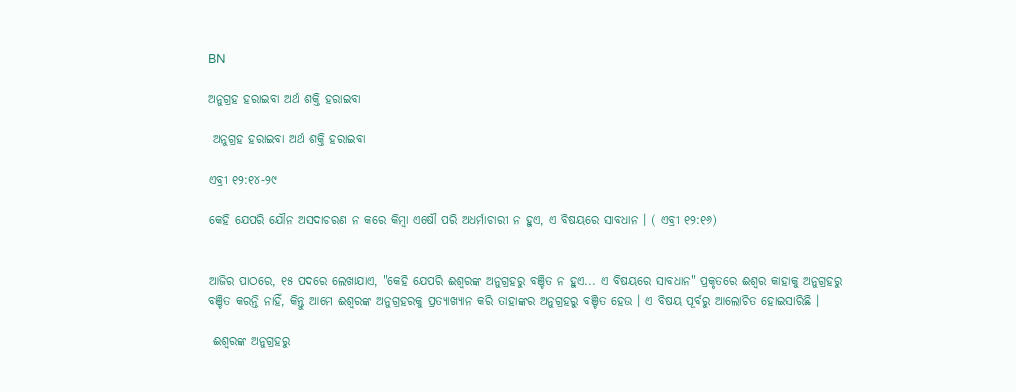BN

ଅନୁଗ୍ରହ ହରାଇବା ଅର୍ଥ ଶକ୍ତି ହରାଇବା

 ଅନୁଗ୍ରହ ହରାଇବା ଅର୍ଥ ଶକ୍ତି ହରାଇବା

ଏବ୍ରୀ ୧୨:୧୪-୨୯

କେହି ଯେପରି ଯୌନ ଅସଦାଚରଣ ନ କରେ କିମ୍ୱା ଏଷୌ ପରି ଅଧର୍ମାଚାରୀ ନ ହୁଏ, ଏ ବିଷୟରେ ସାବଧାନ । ( ଏବ୍ରୀ ୧୨:୧୬)


ଆଜିର ପାଠରେ, ୧୫ ପଦରେ ଲେଖାଯାଏ, "କେହି ଯେପରି ଈଶ୍ଵରଙ୍କ ଅନୁଗ୍ରହରୁ ବଞ୍ଚିତ ନ ହୁଏ... ଏ ବିଷୟରେ ସାବଧାନ" ପ୍ରକୃତରେ ଈଶ୍ୱର କାହାକୁ ଅନୁଗ୍ରହରୁ ବଞ୍ଚିତ କରନ୍ତି ନାହିଁ, କିନ୍ତୁ ଆମେ ଈଶ୍ଵରଙ୍କ ଅନୁଗ୍ରହରକୁ ପ୍ରତ୍ୟାଖ୍ୟାନ କରି ତାହାଙ୍କର ଅନୁଗ୍ରହରୁ ବଞ୍ଚିତ ହେଉ । ଏ ବିଷୟ ପୂର୍ବରୁ ଆଲୋଚିତ ହୋଇସାରିଛି ।

 ଈଶ୍ବରଙ୍କ ଅନୁଗ୍ରହରୁ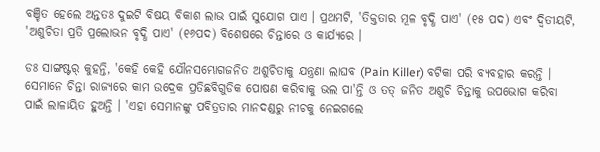ବଞ୍ଚିତ ହେଲେ ଅନ୍ତତଃ ଦୁଇଟି ବିଷୟ ବିକାଶ ଲାଭ ପାଇଁ ସୁଯୋଗ ପାଏ । ପ୍ରଥମଟି, 'ତିକ୍ତତାର ମୂଳ ବୃଦ୍ଧି ପାଏ' (୧୫ ପଦ) ଏବଂ ଦ୍ବିତୀୟଟି, 'ଅଶୁଚିତା ପ୍ରତି ପ୍ରଲୋଭନ ବୃଦ୍ଧି ପାଏ' (୧୬ପଦ) ବିଶେଷରେ ଚିନ୍ତାରେ ଓ କାର୍ଯ୍ୟରେ ।

ଡଃ ସାଙ୍ଗଷ୍ଟର୍ କୁହନ୍ତି, 'କେହି କେହି ଯୌନସମ୍ଭୋଗଜନିତ ଅଶୁଚିତାକୁ ଯନ୍ତ୍ରଣା ଲାଘବ (Pain Killer) ବଟିକା ପରି ବ୍ୟବହାର କରନ୍ତି । ସେମାନେ ଚିନ୍ତା ରାଜ୍ୟରେ କାମ ଉଦ୍ରେକ ପ୍ରତିଛବିଗୁଡିକ ପୋଷଣ କରିବାକୁ ଭଲ ପା'ନ୍ତି ଓ ତତ୍ ଜନିତ ଅଶୁଚି ଚିନ୍ତାକୁ ଉପଭୋଗ କରିବା ପାଇଁ ଲାଳାୟିତ ହୁଅନ୍ତି । 'ଏହା ସେମାନଙ୍କୁ ପବିତ୍ରତାର ମାନଦଣ୍ଡରୁ ନୀଚକୁ ନେଇଗଲେ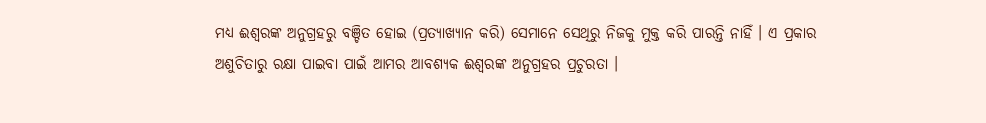ମଧ୍ୟ ଈଶ୍ଵରଙ୍କ ଅନୁଗ୍ରହରୁ ବଞ୍ଚିତ ହୋଇ (ପ୍ରତ୍ୟାଖ୍ୟାନ କରି) ସେମାନେ ସେଥିରୁ ନିଜକୁ ମୁକ୍ତ କରି ପାରନ୍ତି ନାହିଁ । ଏ ପ୍ରକାର ଅଶୁଚିତାରୁ ରକ୍ଷା ପାଇବା ପାଇଁ ଆମର ଆବଶ୍ୟକ ଈଶ୍ୱରଙ୍କ ଅନୁଗ୍ରହର ପ୍ରଚୁରତା ।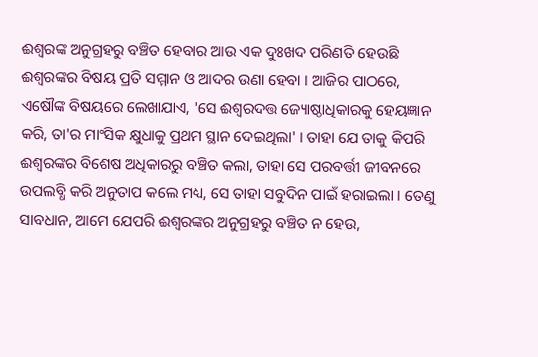ଈଶ୍ୱରଙ୍କ ଅନୁଗ୍ରହରୁ ବଞ୍ଚିତ ହେବାର ଆଉ ଏକ ଦୁଃଖଦ ପରିଣତି ହେଉଛି ଈଶ୍ବରଙ୍କର ବିଷୟ ପ୍ରତି ସମ୍ମାନ ଓ ଆଦର ଉଣା ହେବା । ଆଜିର ପାଠରେ, ଏଷୌଙ୍କ ବିଷୟରେ ଲେଖାଯାଏ, 'ସେ ଈଶ୍ୱରଦତ୍ତ ଜ୍ୟୋଷ୍ଠାଧିକାରକୁ ହେୟଜ୍ଞାନ କରି, ତା'ର ମାଂସିକ କ୍ଷୁଧାକୁ ପ୍ରଥମ ସ୍ଥାନ ଦେଇଥିଲା' । ତାହା ଯେ ତାକୁ କିପରି ଈଶ୍ଵରଙ୍କର ବିଶେଷ ଅଧିକାରରୁ ବଞ୍ଚିତ କଲା, ତାହା ସେ ପରବର୍ତ୍ତୀ ଜୀବନରେ ଉପଲବ୍ଧି କରି ଅନୁତାପ କଲେ ମଧ୍ୟ, ସେ ତାହା ସବୁଦିନ ପାଇଁ ହରାଇଲା । ତେଣୁ ସାବଧାନ, ଆମେ ଯେପରି ଈଶ୍ଵରଙ୍କର ଅନୁଗ୍ରହରୁ ବଞ୍ଚିତ ନ ହେଉ,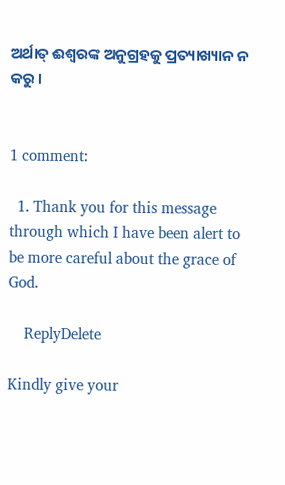ଅର୍ଥାତ୍ ଈଶ୍ୱରଙ୍କ ଅନୁଗ୍ରହକୁ ପ୍ରତ୍ୟାଖ୍ୟାନ ନ କରୁ ।


1 comment:

  1. Thank you for this message through which I have been alert to be more careful about the grace of God.

    ReplyDelete

Kindly give your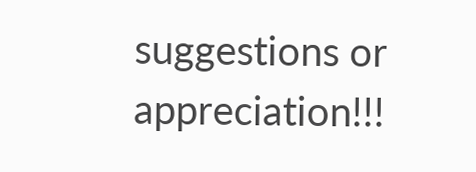suggestions or appreciation!!!